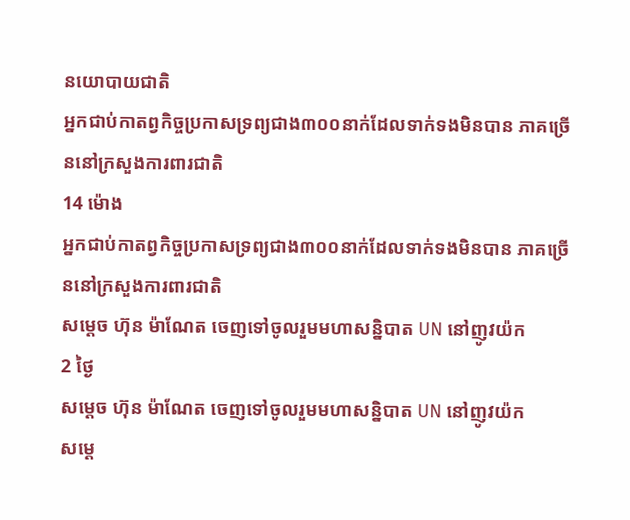នយោបាយជាតិ
អ្នកជាប់កាតព្វកិច្ចប្រកាសទ្រព្យជាង៣០០នាក់ដែលទាក់ទងមិនបាន ភាគច្រើននៅក្រសួងការពារជាតិ
14 ម៉ោង
អ្នកជាប់កាតព្វកិច្ចប្រកាសទ្រព្យជាង៣០០នាក់ដែលទាក់ទងមិនបាន ភាគច្រើននៅក្រសួងការពារជាតិ
សម្តេច ហ៊ុន ម៉ាណែត ចេញទៅចូលរួមមហាសន្និបាត UN នៅញូវយ៉ក
2 ថ្ងៃ
សម្តេច ហ៊ុន ម៉ាណែត ចេញទៅចូលរួមមហាសន្និបាត UN នៅញូវយ៉ក
សម្តេ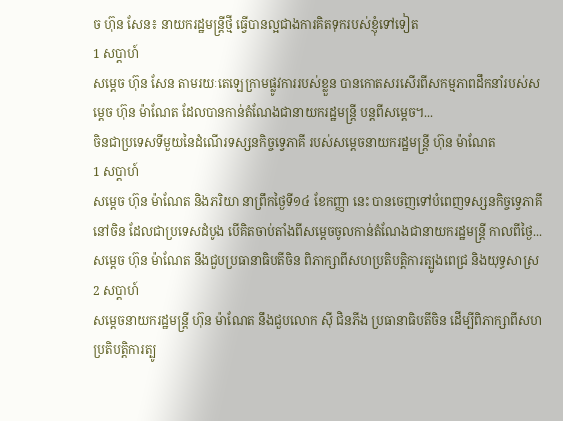ច ហ៊ុន សែន៖ នាយករដ្ឋមន្ត្រីថ្មី ធ្វើបានល្អជាងការគិតទុករបស់ខ្ញុំទៅទៀត
1 សប្តាហ៍
សម្តេច ហ៊ុន សែន តាមរយៈតេឡេក្រាមផ្លូវការរបស់ខ្លួន បានកោតសរសើរពីសកម្មភាពដឹកនាំរបស់សម្តេច ហ៊ុន ម៉ាណែត ដែលបានកាន់តំណែងជានាយករដ្ឋមន្ត្រី បន្តពីសម្តេច។...
ចិនជាប្រទេសទីមួយនៃដំណើរទស្សនកិច្ចទ្វេភាគី របស់សម្តេចនាយករដ្ឋមន្ត្រី ហ៊ុន ម៉ាណែត
1 សប្តាហ៍
សម្តេច ហ៊ុន ម៉ាណែត និងភរិយា នាព្រឹកថ្ងៃទី១៤ ខែកញ្ញា នេះ បានចេញទៅបំពេញទស្សនកិច្ចទ្វេភាគីនៅចិន ដែលជាប្រទេសដំបូង បើគិតចាប់តាំងពីសម្តេចចូលកាន់តំណែងជានាយករដ្ឋមន្ត្រី កាលពីថ្ងៃ...
សម្ដេច ហ៊ុន ម៉ាណែត នឹងជួបប្រធានាធិបតីចិន ពិភាក្សាពីសហប្រតិបត្តិការត្បូងពេជ្រ និងយុទ្ធសាស្រ
2 សប្តាហ៍
សម្ដេចនាយករដ្ឋមន្រ្តី ហ៊ុន ម៉ាណែត នឹងជួបលោក ស៊ី ជិនភីង ប្រធានាធិបតីចិន ដើម្បីពិភាក្សាពីសហប្រតិបត្តិការត្បូ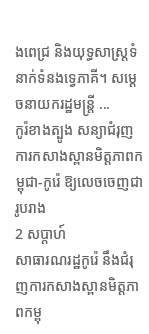ងពេជ្រ និងយុទ្ធសាស្រ្តទំនាក់ទំនងទ្វេភាគី។ សម្ដេចនាយករដ្ឋមន្រ្តី ...
កូរ៉ខាងត្បូង សន្យាជំរុញការកសាងស្ពានមិត្តភាពកម្ពុជា-កូរ៉េ ឱ្យលេចចេញជារូបរាង
2 សប្តាហ៍
សាធារណរដ្ឋកូរ៉េ នឹងជំរុញការកសាងស្ពានមិត្តភាពកម្ពុ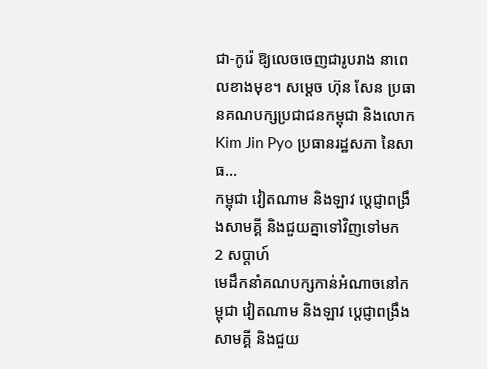ជា-កូរ៉េ ឱ្យលេចចេញជារូបរាង នាពេលខាងមុខ។ សម្ដេច ហ៊ុន សែន ប្រធានគណបក្សប្រជាជនកម្ពុជា និងលោក Kim Jin Pyo ប្រធានរដ្ឋសភា នៃសាធ...
កម្ពុជា វៀតណាម និងឡាវ ប្ដេជ្ញាពង្រឹងសាមគ្គី និងជួយគ្នាទៅវិញទៅមក
2 សប្តាហ៍
មេដឹកនាំគណបក្សកាន់អំណាចនៅកម្ពុជា វៀតណាម និងឡាវ ប្ដេជ្ញាពង្រឹងសាមគ្គី និងជួយ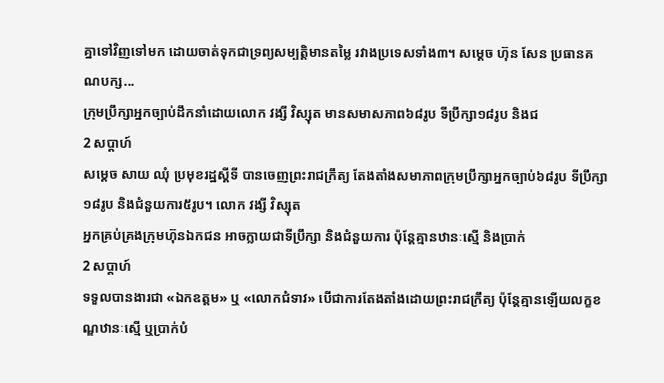គ្នាទៅវិញទៅមក ដោយចាត់ទុកជាទ្រព្យសម្បត្តិមានតម្លៃ រវាងប្រទេសទាំង៣។ សម្ដេច ហ៊ុន សែន ប្រធានគណបក្ស...
ក្រុមប្រឹក្សាអ្នកច្បាប់ដឹកនាំដោយលោក វង្សី វិស្សុត មានសមាសភាព៦៨រូប ទីប្រឹក្សា១៨រូប និងជ
2 សប្តាហ៍
សម្តេច សាយ ឈុំ ប្រមុខរដ្ឋស្តីទី បានចេញព្រះរាជក្រឹត្យ តែងតាំងសមាភាពក្រុមប្រឹក្សាអ្នកច្បាប់៦៨រូប ទីប្រឹក្សា១៨រូប និងជំនួយការ៥រូប។ លោក វង្សី វិស្សុត
អ្នកគ្រប់គ្រងក្រុមហ៊ុនឯកជន អាចក្លាយជាទីប្រឹក្សា និងជំនួយការ ប៉ុន្តែគ្មានឋានៈស្មើ និងប្រាក់
2 សប្តាហ៍
ទទួលបានងារជា «ឯកឧត្តម» ឬ «លោកជំទាវ» បើជាការតែងតាំងដោយព្រះរាជក្រឹត្យ ប៉ុន្តែគ្មានឡើយលក្ខខណ្ឌឋានៈស្មើ ឬប្រាក់បំ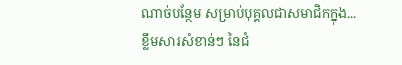ណាច់បន្ថែម សម្រាប់បុគ្គលជាសមាជិកក្នុង...
ខ្លឹមសារសំខាន់ៗ នៃជំ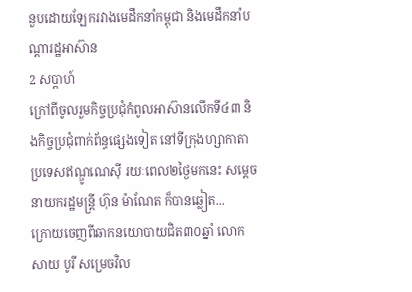នួបដោយឡែករវាងមេដឹកនាំកម្ពុជា និងមេដឹកនាំបណ្ដារដ្ឋអាស៊ាន
2 សប្តាហ៍
ក្រៅពីចូលរួមកិច្ចប្រជុំកំពូលអាស៊ានលើកទី៤៣ និងកិច្ចប្រជុំពាក់ព័ន្ធផ្សេងទៀត នៅទីក្រុងហ្សាកាតា ប្រទេសឥណ្ឌូណេស៊ី រយៈពេល២ថ្ងៃមកនេះ សម្ដេចនាយករដ្ឋមន្រ្តី ហ៊ុន ម៉ាណែត ក៏បានឆ្លៀត...
ក្រោយចេញពីឆាកនយោបាយជិត៣០ឆ្នាំ លោក សាយ បូរី សម្រេចវិល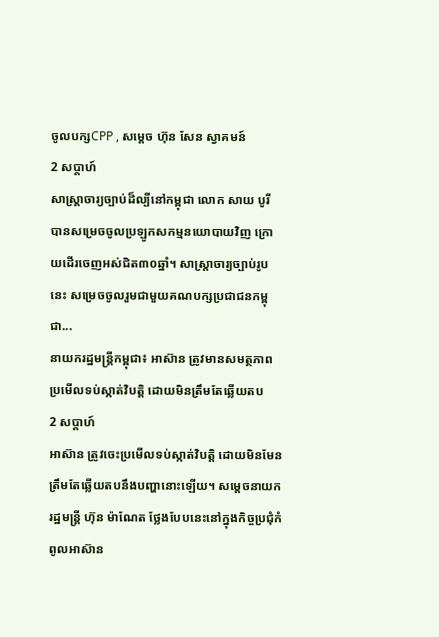ចូលបក្សCPP , សម្ដេច ហ៊ុន សែន ស្វាគមន៍
2 សប្តាហ៍
សាស្រ្តាចារ្យច្បាប់ដ៏ល្បីនៅកម្ពុជា លោក សាយ បូរី បានសម្រេចចូលប្រឡូកសកម្មនយោបាយវិញ ក្រោយដើរចេញអស់ជិត៣០ឆ្នាំ។ សាស្រ្តាចារ្យច្បាប់រូបនេះ សម្រេចចូលរួមជាមួយគណបក្សប្រជាជនកម្ពុជា...
នាយករដ្ឋមន្រ្តីកម្ពុជា៖ អាស៊ាន ត្រូវមានសមត្ថភាពប្រមើលទប់ស្កាត់វិបត្តិ ដោយមិនត្រឹមតែឆ្លើយតប
2 សប្តាហ៍
អាស៊ាន ត្រូវចេះប្រមើលទប់ស្កាត់វិបត្តិ ដោយមិនមែនត្រឹមតែឆ្លើយតបនឹងបញ្ហានោះឡើយ។ សម្ដេចនាយករដ្ឋមន្រ្តី ហ៊ុន ម៉ាណែត ថ្លែងបែបនេះនៅក្នុងកិច្ចប្រជុំកំពូលអាស៊ាន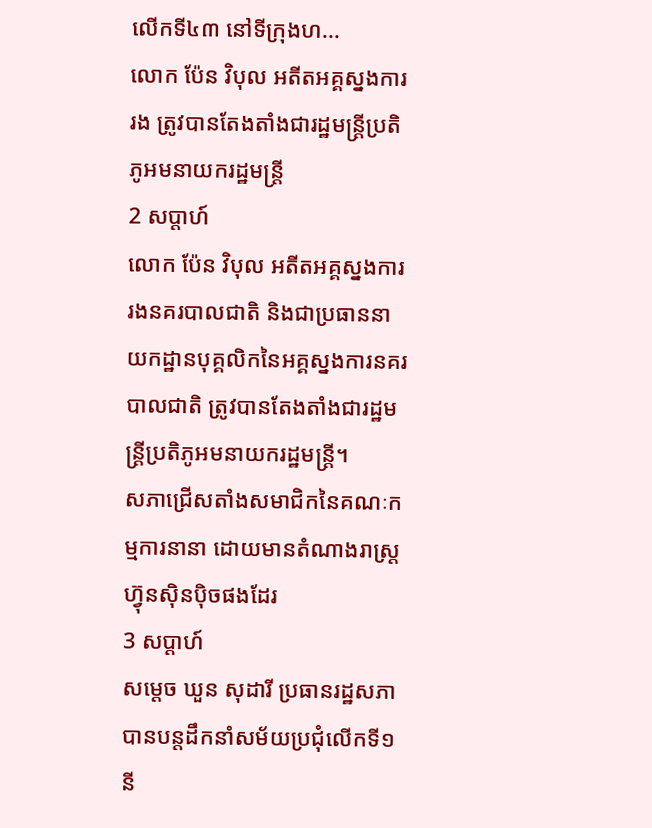លើកទី៤៣ នៅទីក្រុងហ...
លោក ប៉ែន វិបុល អតីតអគ្គស្នងការរង ត្រូវបានតែងតាំងជារដ្ឋមន្ត្រីប្រតិភូអមនាយករដ្ឋមន្ត្រី
2 សប្តាហ៍
លោក ប៉ែន វិបុល អតីតអគ្គស្នងការរងនគរបាលជាតិ និងជាប្រធាននាយកដ្ឋានបុគ្គលិកនៃអគ្គស្នងការនគរបាលជាតិ ត្រូវបានតែងតាំងជារដ្ឋមន្ត្រីប្រតិភូអមនាយករដ្ឋមន្ត្រី។
សភាជ្រើសតាំងសមាជិកនៃគណៈកម្មការនានា ដោយមានតំណាងរាស្ត្រហ៊្វុនស៊ិនប៉ិចផងដែរ
3 សប្តាហ៍
សម្តេច ឃួន សុដារី ប្រធានរដ្ឋសភា បានបន្តដឹកនាំសម័យប្រជុំលើកទី១ នី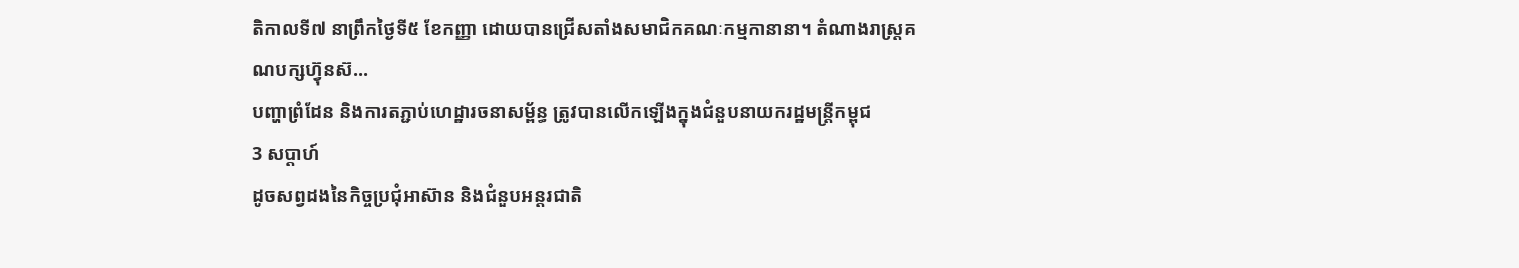តិកាលទី៧ នាព្រឹកថ្ងៃទី៥ ខែកញ្ញា ដោយបានជ្រើសតាំងសមាជិកគណៈកម្មកានានា។ តំណាងរាស្ត្រគណបក្សហ៊្វុនស៊...
បញ្ហាព្រំដែន និងការតភ្ជាប់ហេដ្ឋារចនាសម្ព័ន្ធ ត្រូវបានលើកឡើងក្នុងជំនួបនាយករដ្ឋមន្ត្រីកម្ពុជ
3 សប្តាហ៍
ដូចសព្វដងនៃកិច្ចប្រជុំអាស៊ាន និងជំនួបអន្តរជាតិ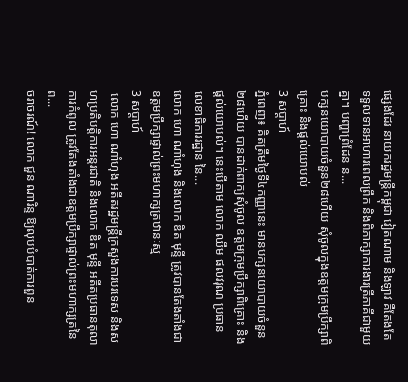ផ្សេងដែរ នាយករដ្ឋមន្រ្តីកម្ពុជា វៀតណាម និងឡាវ គឺតែងតែទទួលទានអាហារពេលព្រឹក និងពិភាក្សាការងារត្រីភាគីជាមួយគ្នា។ បញ្ហាព្រំដែន ន...
បក្សនយោបាយចំនួន២៨ហើយ សុំចូលក្នុងឧត្តមក្រុមប្រឹក្សាពិគ្រោះ និងផ្ដល់យោបល់
3 សប្តាហ៍
ភ្នំពេញ៖ គិតត្រឹមថ្ងៃទី៤កញ្ញានេះ មានបក្សនយោបាយចំនួន២៨ហើយ បានដាក់ពាក្យសុំចូល ឧត្តមក្រុមប្រឹក្សាពិគ្រោះ និងផ្ដល់យោបល់។ នេះបើតាម លោក ឈឹម ផលវរុណ ប្រធានលេខាធិការរដ្ឋាន នៃ...
លោក ហោ ណាំហុង និងលោក ឌិត មុន្ទី ត្រូវបានតែងតាំងជាឧត្តមប្រឹក្សាផ្ទាល់ព្រះមហាក្សត្រឋានៈស្ម
3 សប្តាហ៍
 លោក ហោ ណាំហុង អតីតរដ្ឋមន្ត្រីក្រសួងការបរទេស និងសហប្រតិបត្តិការអន្តរជាតិ និងលោក ឌិត មុន្ទី អតីតប្រធានតុលាការកំពូល ត្រូវតែងតាំងជាឧត្តមប្រឹក្សាផ្ទាល់ព្រះមហាក្សត្រនៃព...
ចរាចរណ៍! លោក ជួន ណារិន្ទ ឱ្យលុបបំបាត់ការពួន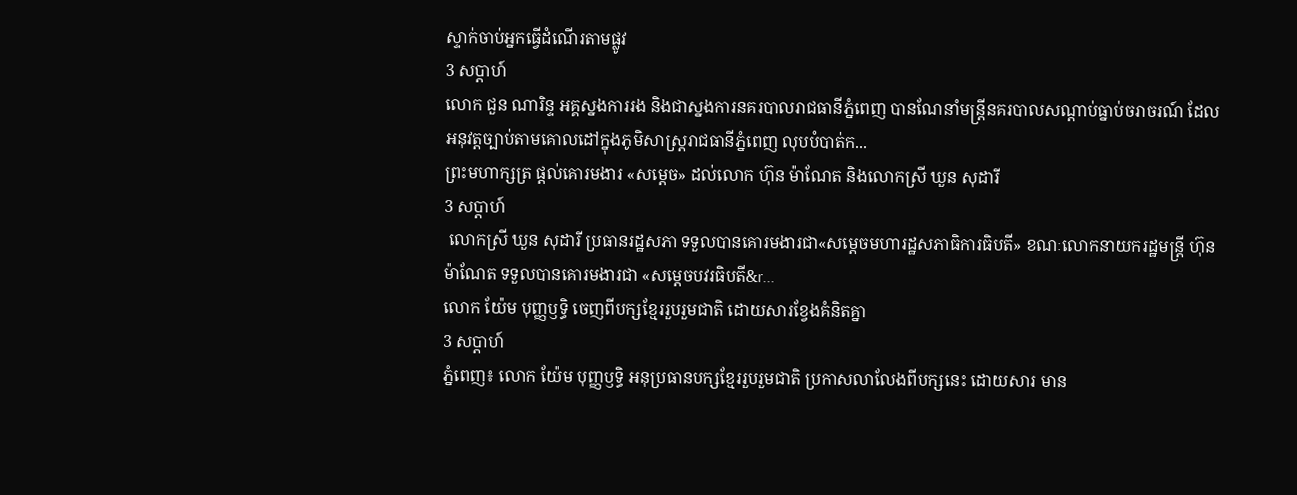ស្ទាក់ចាប់អ្នកធ្វើដំណើរតាមផ្លូវ
3 សប្តាហ៍
លោក ជួន ណារិន្ទ អគ្គស្នងការរង និងជាស្នងការនគរបាលរាជធានីភ្នំពេញ បានណែនាំមន្ត្រីនគរបាលសណ្តាប់ធ្នាប់ចរាចរណ៍ ដែលអនុវត្តច្បាប់តាមគោលដៅក្នុងភូមិសាស្ត្ររាជធានីភ្នំពេញ លុបបំបាត់ក...
ព្រះមហាក្សត្រ ផ្ដល់គោរមងារ «សម្ដេច» ដល់លោក ហ៊ុន ម៉ាណែត និងលោកស្រី ឃួន សុដារី
3 សប្តាហ៍
 លោកស្រី ឃួន សុដារី ប្រធានរដ្ឋសភា ទទួលបានគោរមងារជា«សម្ដេចមហារដ្ឋសភាធិការធិបតី» ខណៈលោកនាយករដ្ឋមន្រ្តី ហ៊ុន ម៉ាណែត ទទួលបានគោរមងារជា «សម្ដេចបវរធិបតី&r...
លោក យ៉ែម បុញ្ញឫទ្ធិ ចេញពីបក្សខ្មែររួបរួមជាតិ ដោយសារខ្វែងគំនិតគ្នា
3 សប្តាហ៍
ភ្នំពេញ៖ លោក យ៉ែម បុញ្ញឫទ្ធិ អនុប្រធានបក្សខ្មែររួបរួមជាតិ ប្រកាសលាលែងពីបក្សនេះ ដោយសារ មាន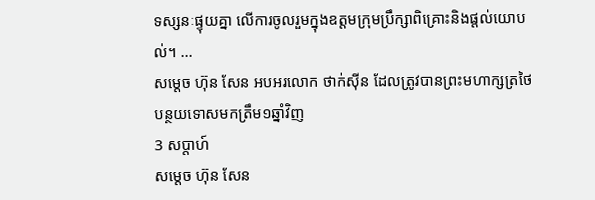ទស្សនៈផ្ទុយគ្នា លើការចូលរួមក្នុងឧត្តមក្រុមប្រឹក្សាពិគ្រោះនិងផ្ដល់យោបល់។ ...
សម្ដេច ហ៊ុន សែន អបអរលោក ថាក់ស៊ីន ដែលត្រូវបានព្រះមហាក្សត្រថៃ បន្ថយទោសមកត្រឹម១ឆ្នាំវិញ
3 សប្តាហ៍
សម្ដេច ហ៊ុន សែន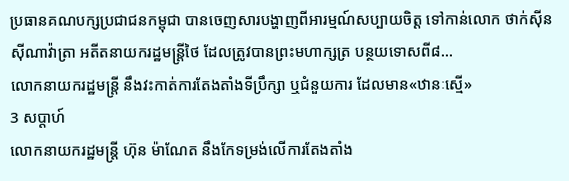ប្រធានគណបក្សប្រជាជនកម្ពុជា បានចេញសារបង្ហាញពីអារម្មណ៍សប្បាយចិត្ត ទៅកាន់លោក ថាក់ស៊ីន ស៊ីណាវ៉ាត្រា អតីតនាយករដ្ឋមន្រ្តីថៃ ដែលត្រូវបានព្រះមហាក្សត្រ បន្ថយទោសពី៨...
លោកនាយករដ្ឋមន្រ្តី នឹងវះកាត់ការតែងតាំងទីប្រឹក្សា ឬជំនួយការ ដែលមាន«ឋានៈស្មើ»
3 សប្តាហ៍
លោកនាយករដ្ឋមន្រ្តី ហ៊ុន ម៉ាណែត នឹងកែទម្រង់លើការតែងតាំង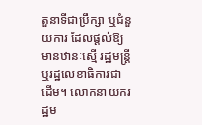តួនាទីជាប្រឹក្សា ឬជំនួយការ ដែលផ្ដល់ឱ្យមានឋានៈស្មើ រដ្ឋមន្ត្រី ឬរដ្ឋលេខាធិការជាដើម។ លោកនាយករដ្ឋម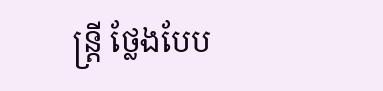ន្ត្រី ថ្លែងបែប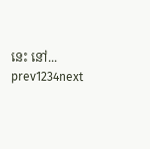នេះ នៅ...
prev1234next